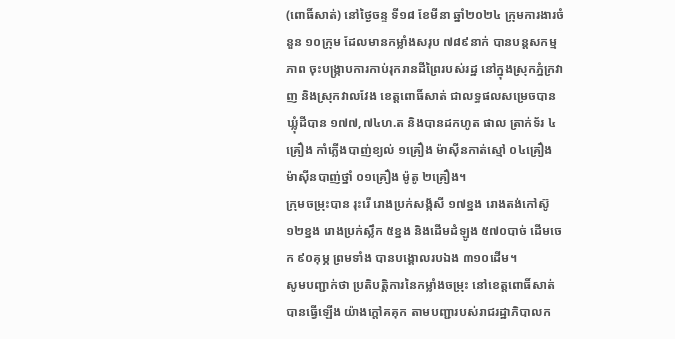(ពោធិ៍សាត់) នៅថ្ងៃចន្ទ ទី១៨ ខែមីនា ឆ្នាំ២០២៤ ក្រុមការងារចំនួន ១០ក្រុម ដែលមានកម្លាំងសរុប ៧៨៩នាក់ បានបន្តសកម្មភាព ចុះបង្រ្កាបការកាប់រុករានដីព្រៃរបស់រដ្ឋ នៅក្នុងស្រុកភ្នំក្រវាញ និងស្រុកវាលវែង ខេត្តពោធិ៍សាត់ ជាលទ្ធផលសម្រេចបានឃ្លុំដីបាន ១៧៧,៧៤ហ.ត និងបានដកហូត ផាល ត្រាក់ទ័រ ៤គ្រឿង កាំភ្លើងបាញ់ខ្យល់ ១គ្រឿង ម៉ាស៊ីនកាត់ស្មៅ ០៤គ្រឿង ម៉ាស៊ីនបាញ់ថ្នាំ ០១គ្រឿង ម៉ូតូ ២គ្រឿង។
ក្រុមចម្រុះបាន រុះរើ រោងប្រក់សង្ក័សី ១៧ខ្នង រោងតង់កៅស៊ូ ១២ខ្នង រោងប្រក់ស្លឹក ៥ខ្នង និងដើមដំឡូង ៥៧០បាច់ ដើមចេក ៩០គុម្ភ ព្រមទាំង បានបង្គោលរបឯង ៣១០ដើម។
សូមបញ្ជាក់ថា ប្រតិបត្តិការនៃកម្លាំងចម្រុះ នៅខេត្តពោធិ៍សាត់ បានធ្វើឡើង យ៉ាងក្តៅគគុក តាមបញ្ជារបស់រាជរដ្ឋាភិបាលក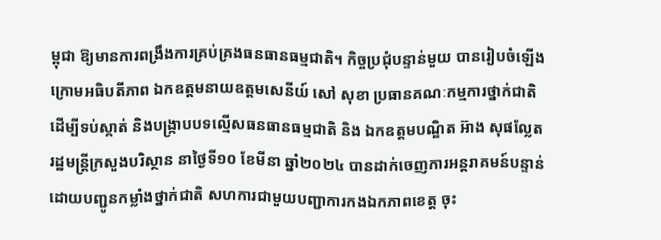ម្ពុជា ឱ្យមានការពង្រឹងការគ្រប់គ្រងធនធានធម្មជាតិ។ កិច្ចប្រជុំបន្ទាន់មួយ បានរៀបចំឡើងក្រោមអធិបតីភាព ឯកឧត្តមនាយឧត្តមសេនីយ៍ សៅ សុខា ប្រធានគណៈកម្មការថ្នាក់ជាតិ ដើម្បីទប់ស្កាត់ និងបង្ក្រាបបទល្មើសធនធានធម្មជាតិ និង ឯកឧត្តមបណ្ឌិត អ៊ាង សុផល្លែត រដ្ឋមន្ត្រីក្រសួងបរិស្ថាន នាថ្ងៃទី១០ ខែមីនា ឆ្នាំ២០២៤ បានដាក់ចេញការអន្តរាគមន៍បន្ទាន់ ដោយបញ្ជូនកម្លាំងថ្នាក់ជាតិ សហការជាមួយបញ្ជាការកងឯកភាពខេត្ត ចុះ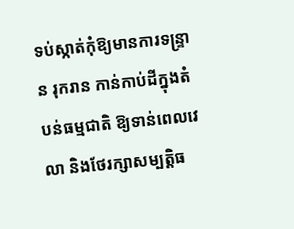ទប់ស្កាត់កុំឱ្យមានការទន្រ្ទាន រុករាន កាន់កាប់ដីក្នុងតំបន់ធម្មជាតិ ឱ្យទាន់ពេលវេលា និងថែរក្សាសម្បត្តិធ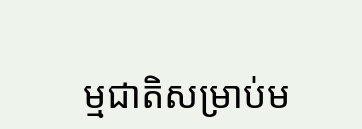ម្មជាតិសម្រាប់ម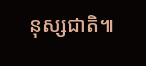នុស្សជាតិ៕